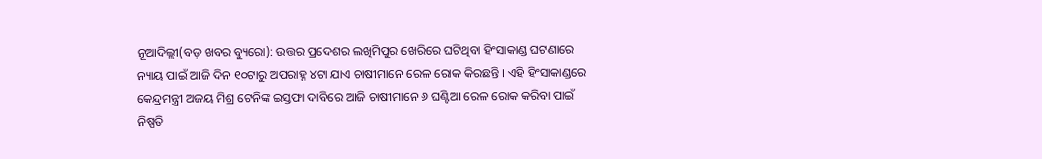ନୂଆଦିଲ୍ଲୀ(ବଡ଼ ଖବର ବ୍ୟୁରୋ): ଉତ୍ତର ପ୍ରଦେଶର ଲଖିମିପୁର ଖେରିରେ ଘଟିଥିବା ହିଂସାକାଣ୍ଡ ଘଟଣାରେ ନ୍ୟାୟ ପାଇଁ ଆଜି ଦିନ ୧୦ଟାରୁ ଅପରାହ୍ନ ୪ଟା ଯାଏ ଚାଷୀମାନେ ରେଳ ରୋକ କିରଛନ୍ତି । ଏହି ହିଂସାକାଣ୍ଡରେ କେନ୍ଦ୍ରମନ୍ତ୍ରୀ ଅଜୟ ମିଶ୍ର ଟେନିଙ୍କ ଇସ୍ତଫା ଦାବିରେ ଆଜି ଚାଷୀମାନେ ୬ ଘଣ୍ଟିଆ ରେଳ ରୋକ କରିବା ପାଇଁ ନିଷ୍ପତି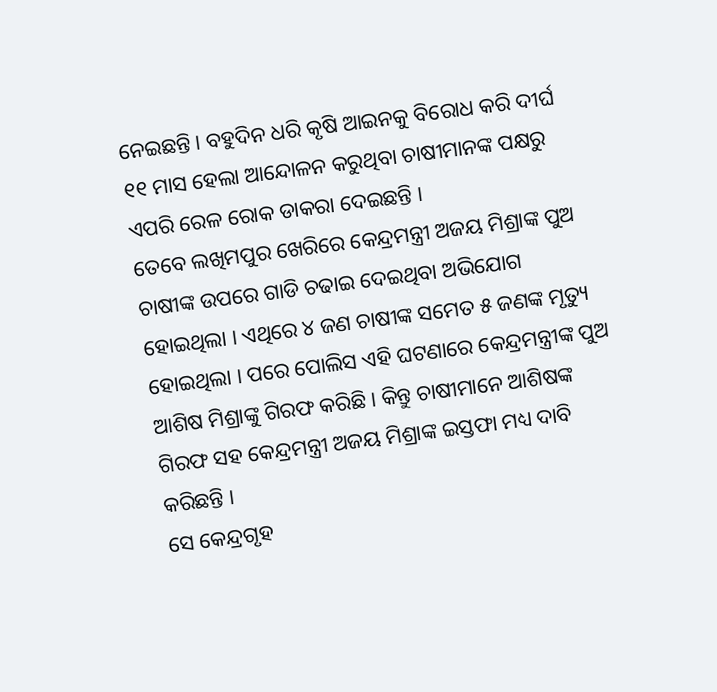ନେଇଛନ୍ତି । ବହୁଦିନ ଧରି କୃଷି ଆଇନକୁ ବିରୋଧ କରି ଦୀର୍ଘ ୧୧ ମାସ ହେଲା ଆନ୍ଦୋଳନ କରୁଥିବା ଚାଷୀମାନଙ୍କ ପକ୍ଷରୁ ଏପରି ରେଳ ରୋକ ଡାକରା ଦେଇଛନ୍ତି ।
ତେବେ ଲଖିମପୁର ଖେରିରେ କେନ୍ଦ୍ରମନ୍ତ୍ରୀ ଅଜୟ ମିଶ୍ରାଙ୍କ ପୁଅ ଚାଷୀଙ୍କ ଉପରେ ଗାଡି ଚଢାଇ ଦେଇଥିବା ଅଭିଯୋଗ ହୋଇଥିଲା । ଏଥିରେ ୪ ଜଣ ଚାଷୀଙ୍କ ସମେତ ୫ ଜଣଙ୍କ ମୃତ୍ୟୁ ହୋଇଥିଲା । ପରେ ପୋଲିସ ଏହି ଘଟଣାରେ କେନ୍ଦ୍ରମନ୍ତ୍ରୀଙ୍କ ପୁଅ ଆଶିଷ ମିଶ୍ରାଙ୍କୁ ଗିରଫ କରିଛି । କିନ୍ତୁ ଚାଷୀମାନେ ଆଶିଷଙ୍କ ଗିରଫ ସହ କେନ୍ଦ୍ରମନ୍ତ୍ରୀ ଅଜୟ ମିଶ୍ରାଙ୍କ ଇସ୍ତଫା ମଧ୍ୟ ଦାବି କରିଛନ୍ତି ।
ସେ କେନ୍ଦ୍ରଗୃହ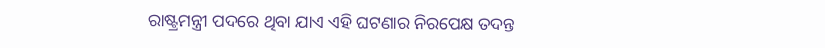ରାଷ୍ଟ୍ରମନ୍ତ୍ରୀ ପଦରେ ଥିବା ଯାଏ ଏହି ଘଟଣାର ନିରପେକ୍ଷ ତଦନ୍ତ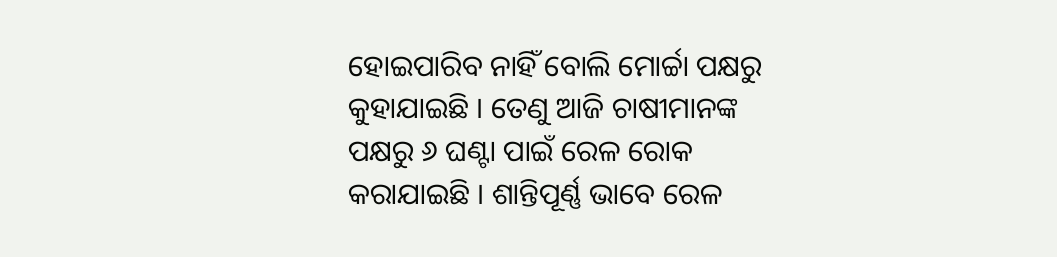ହୋଇପାରିବ ନାହିଁ ବୋଲି ମୋର୍ଚ୍ଚା ପକ୍ଷରୁ କୁହାଯାଇଛି । ତେଣୁ ଆଜି ଚାଷୀମାନଙ୍କ ପକ୍ଷରୁ ୬ ଘଣ୍ଟା ପାଇଁ ରେଳ ରୋକ କରାଯାଇଛି । ଶାନ୍ତିପୂର୍ଣ୍ଣ ଭାବେ ରେଳ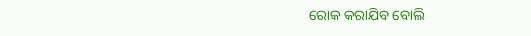ରୋକ କରାଯିବ ବୋଲି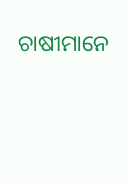ଚାଷୀମାନେ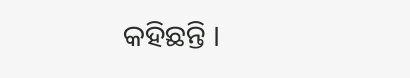କହିଛନ୍ତି ।